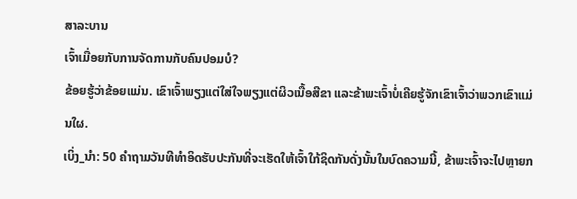ສາລະບານ
ເຈົ້າເມື່ອຍກັບການຈັດການກັບຄົນປອມບໍ?
ຂ້ອຍຮູ້ວ່າຂ້ອຍແມ່ນ. ເຂົາເຈົ້າພຽງແຕ່ໃສ່ໃຈພຽງແຕ່ຜິວເນື້ອສີຂາ ແລະຂ້າພະເຈົ້າບໍ່ເຄີຍຮູ້ຈັກເຂົາເຈົ້າວ່າພວກເຂົາແມ່ນໃຜ.
ເບິ່ງ_ນຳ: 50 ຄໍາຖາມວັນທີທໍາອິດຮັບປະກັນທີ່ຈະເຮັດໃຫ້ເຈົ້າໃກ້ຊິດກັນດັ່ງນັ້ນໃນບົດຄວາມນີ້, ຂ້າພະເຈົ້າຈະໄປຫຼາຍກ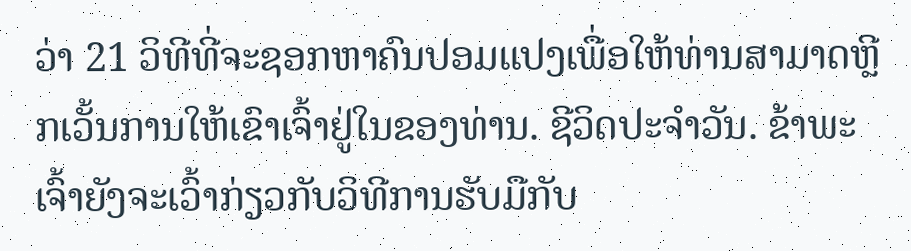ວ່າ 21 ວິທີທີ່ຈະຊອກຫາຄົນປອມແປງເພື່ອໃຫ້ທ່ານສາມາດຫຼີກເວັ້ນການໃຫ້ເຂົາເຈົ້າຢູ່ໃນຂອງທ່ານ. ຊີວິດປະຈໍາວັນ. ຂ້າພະເຈົ້າຍັງຈະເວົ້າກ່ຽວກັບວິທີການຮັບມືກັບ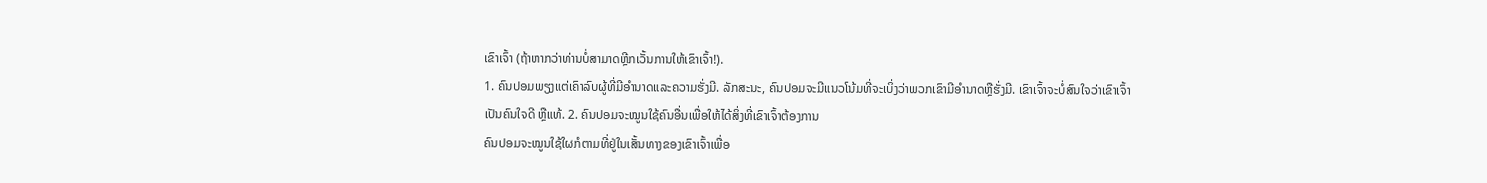ເຂົາເຈົ້າ (ຖ້າຫາກວ່າທ່ານບໍ່ສາມາດຫຼີກເວັ້ນການໃຫ້ເຂົາເຈົ້າ!).
1. ຄົນປອມພຽງແຕ່ເຄົາລົບຜູ້ທີ່ມີອໍານາດແລະຄວາມຮັ່ງມີ. ລັກສະນະ, ຄົນປອມຈະມີແນວໂນ້ມທີ່ຈະເບິ່ງວ່າພວກເຂົາມີອໍານາດຫຼືຮັ່ງມີ. ເຂົາເຈົ້າຈະບໍ່ສົນໃຈວ່າເຂົາເຈົ້າເປັນຄົນໃຈດີ ຫຼືແທ້. 2. ຄົນປອມຈະໝູນໃຊ້ຄົນອື່ນເພື່ອໃຫ້ໄດ້ສິ່ງທີ່ເຂົາເຈົ້າຕ້ອງການ
ຄົນປອມຈະໝູນໃຊ້ໃຜກໍຕາມທີ່ຢູ່ໃນເສັ້ນທາງຂອງເຂົາເຈົ້າເພື່ອ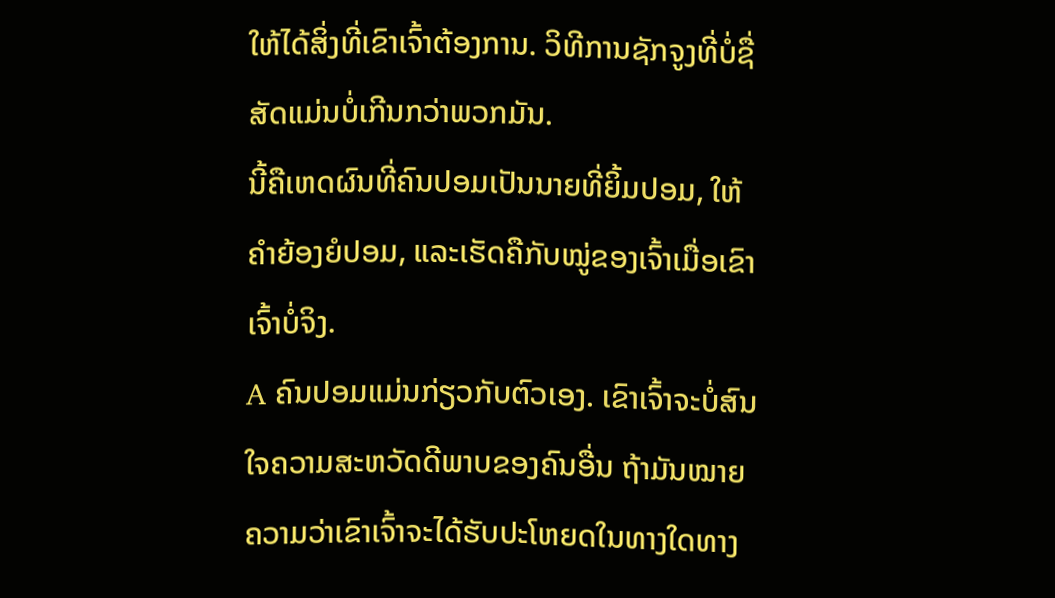ໃຫ້ໄດ້ສິ່ງທີ່ເຂົາເຈົ້າຕ້ອງການ. ວິທີການຊັກຈູງທີ່ບໍ່ຊື່ສັດແມ່ນບໍ່ເກີນກວ່າພວກມັນ.
ນີ້ຄືເຫດຜົນທີ່ຄົນປອມເປັນນາຍທີ່ຍິ້ມປອມ, ໃຫ້ຄຳຍ້ອງຍໍປອມ, ແລະເຮັດຄືກັບໝູ່ຂອງເຈົ້າເມື່ອເຂົາເຈົ້າບໍ່ຈິງ.
A ຄົນປອມແມ່ນກ່ຽວກັບຕົວເອງ. ເຂົາເຈົ້າຈະບໍ່ສົນໃຈຄວາມສະຫວັດດີພາບຂອງຄົນອື່ນ ຖ້າມັນໝາຍຄວາມວ່າເຂົາເຈົ້າຈະໄດ້ຮັບປະໂຫຍດໃນທາງໃດທາງ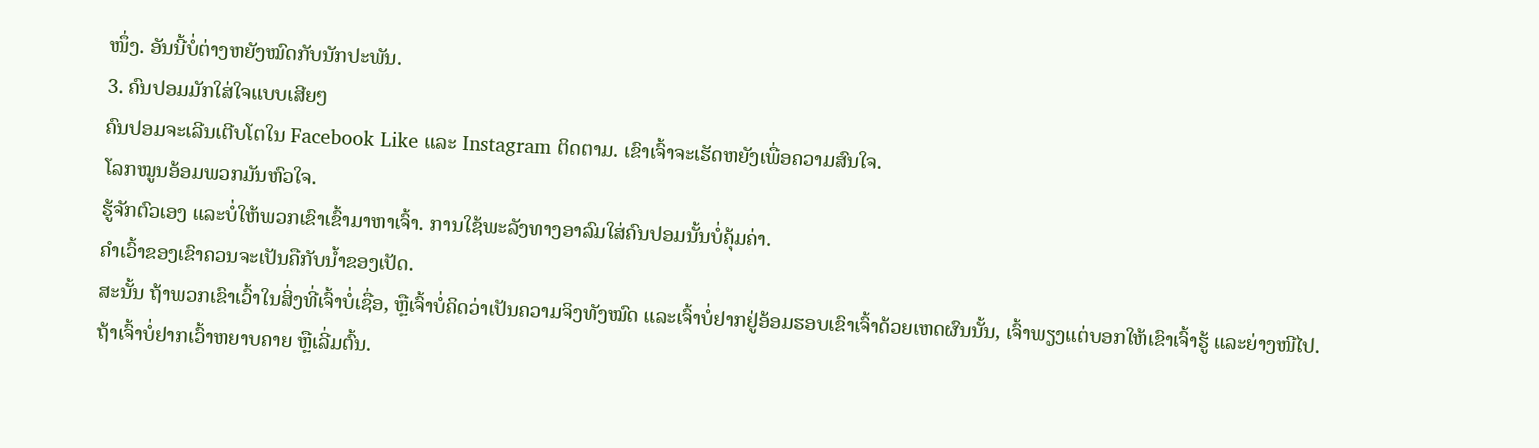ໜຶ່ງ. ອັນນີ້ບໍ່ຕ່າງຫຍັງໝົດກັບນັກປະພັນ.
3. ຄົນປອມມັກໃສ່ໃຈແບບເສີຍໆ
ຄົນປອມຈະເລີນເຕີບໂຕໃນ Facebook Like ແລະ Instagram ຕິດຕາມ. ເຂົາເຈົ້າຈະເຮັດຫຍັງເພື່ອຄວາມສົນໃຈ.
ໂລກໝູນອ້ອມພວກມັນຫົວໃຈ.
ຮູ້ຈັກຕົວເອງ ແລະບໍ່ໃຫ້ພວກເຂົາເຂົ້າມາຫາເຈົ້າ. ການໃຊ້ພະລັງທາງອາລົມໃສ່ຄົນປອມນັ້ນບໍ່ຄຸ້ມຄ່າ.
ຄຳເວົ້າຂອງເຂົາຄວນຈະເປັນຄືກັບນ້ຳຂອງເປັດ.
ສະນັ້ນ ຖ້າພວກເຂົາເວົ້າໃນສິ່ງທີ່ເຈົ້າບໍ່ເຊື່ອ, ຫຼືເຈົ້າບໍ່ຄິດວ່າເປັນຄວາມຈິງທັງໝົດ ແລະເຈົ້າບໍ່ຢາກຢູ່ອ້ອມຮອບເຂົາເຈົ້າດ້ວຍເຫດຜົນນັ້ນ, ເຈົ້າພຽງແຕ່ບອກໃຫ້ເຂົາເຈົ້າຮູ້ ແລະຍ່າງໜີໄປ.
ຖ້າເຈົ້າບໍ່ຢາກເວົ້າຫຍາບຄາຍ ຫຼືເລີ່ມຕົ້ນ.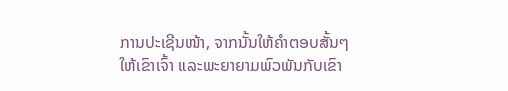ການປະເຊີນໜ້າ, ຈາກນັ້ນໃຫ້ຄຳຕອບສັ້ນໆໃຫ້ເຂົາເຈົ້າ ແລະພະຍາຍາມພົວພັນກັບເຂົາ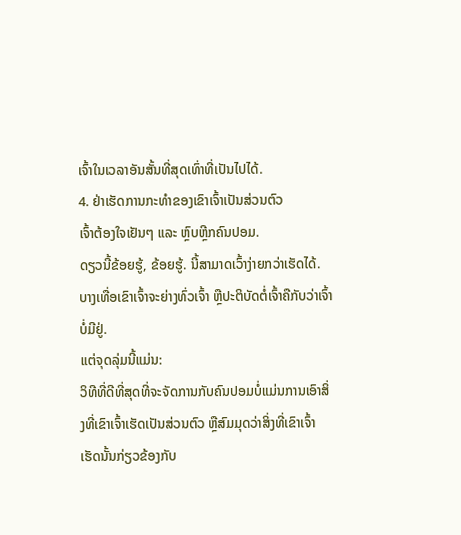ເຈົ້າໃນເວລາອັນສັ້ນທີ່ສຸດເທົ່າທີ່ເປັນໄປໄດ້.
4. ຢ່າເຮັດການກະທຳຂອງເຂົາເຈົ້າເປັນສ່ວນຕົວ
ເຈົ້າຕ້ອງໃຈເຢັນໆ ແລະ ຫຼົບຫຼີກຄົນປອມ.
ດຽວນີ້ຂ້ອຍຮູ້, ຂ້ອຍຮູ້. ນີ້ສາມາດເວົ້າງ່າຍກວ່າເຮັດໄດ້.
ບາງເທື່ອເຂົາເຈົ້າຈະຍ່າງທົ່ວເຈົ້າ ຫຼືປະຕິບັດຕໍ່ເຈົ້າຄືກັບວ່າເຈົ້າບໍ່ມີຢູ່.
ແຕ່ຈຸດລຸ່ມນີ້ແມ່ນ:
ວິທີທີ່ດີທີ່ສຸດທີ່ຈະຈັດການກັບຄົນປອມບໍ່ແມ່ນການເອົາສິ່ງທີ່ເຂົາເຈົ້າເຮັດເປັນສ່ວນຕົວ ຫຼືສົມມຸດວ່າສິ່ງທີ່ເຂົາເຈົ້າເຮັດນັ້ນກ່ຽວຂ້ອງກັບ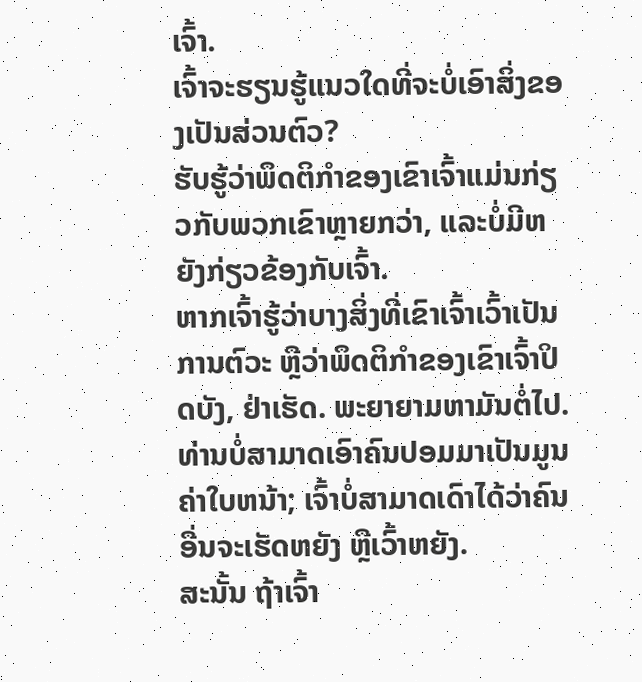ເຈົ້າ.
ເຈົ້າຈະຮຽນຮູ້ແນວໃດທີ່ຈະບໍ່ເອົາສິ່ງຂອງເປັນສ່ວນຕົວ?
ຮັບຮູ້ວ່າພຶດຕິກຳຂອງເຂົາເຈົ້າແມ່ນກ່ຽວກັບພວກເຂົາຫຼາຍກວ່າ, ແລະບໍ່ມີຫຍັງກ່ຽວຂ້ອງກັບເຈົ້າ.
ຫາກເຈົ້າຮູ້ວ່າບາງສິ່ງທີ່ເຂົາເຈົ້າເວົ້າເປັນການຕົວະ ຫຼືວ່າພຶດຕິກຳຂອງເຂົາເຈົ້າປິດບັງ, ຢ່າເຮັດ. ພະຍາຍາມຫາມັນຕໍ່ໄປ.
ທ່ານບໍ່ສາມາດເອົາຄົນປອມມາເປັນມູນຄ່າໃບຫນ້າ; ເຈົ້າບໍ່ສາມາດເດົາໄດ້ວ່າຄົນອື່ນຈະເຮັດຫຍັງ ຫຼືເວົ້າຫຍັງ.
ສະນັ້ນ ຖ້າເຈົ້າ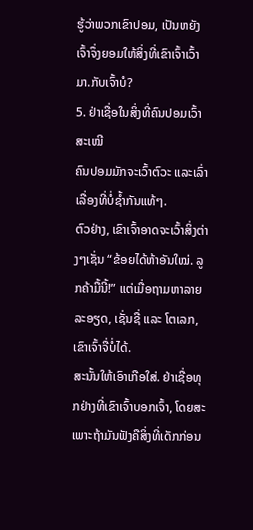ຮູ້ວ່າພວກເຂົາປອມ, ເປັນຫຍັງເຈົ້າຈຶ່ງຍອມໃຫ້ສິ່ງທີ່ເຂົາເຈົ້າເວົ້າມາ.ກັບເຈົ້າບໍ?
5. ຢ່າເຊື່ອໃນສິ່ງທີ່ຄົນປອມເວົ້າສະເໝີ
ຄົນປອມມັກຈະເວົ້າຕົວະ ແລະເລົ່າເລື່ອງທີ່ບໍ່ຊໍ້າກັນແທ້ໆ.
ຕົວຢ່າງ, ເຂົາເຈົ້າອາດຈະເວົ້າສິ່ງຕ່າງໆເຊັ່ນ “ຂ້ອຍໄດ້ຫ້າອັນໃໝ່. ລູກຄ້າມື້ນີ້!” ແຕ່ເມື່ອຖາມຫາລາຍລະອຽດ, ເຊັ່ນຊື່ ແລະ ໂຕເລກ, ເຂົາເຈົ້າຈື່ບໍ່ໄດ້.
ສະນັ້ນໃຫ້ເອົາເກືອໃສ່. ຢ່າເຊື່ອທຸກຢ່າງທີ່ເຂົາເຈົ້າບອກເຈົ້າ, ໂດຍສະເພາະຖ້າມັນຟັງຄືສິ່ງທີ່ເດັກກ່ອນ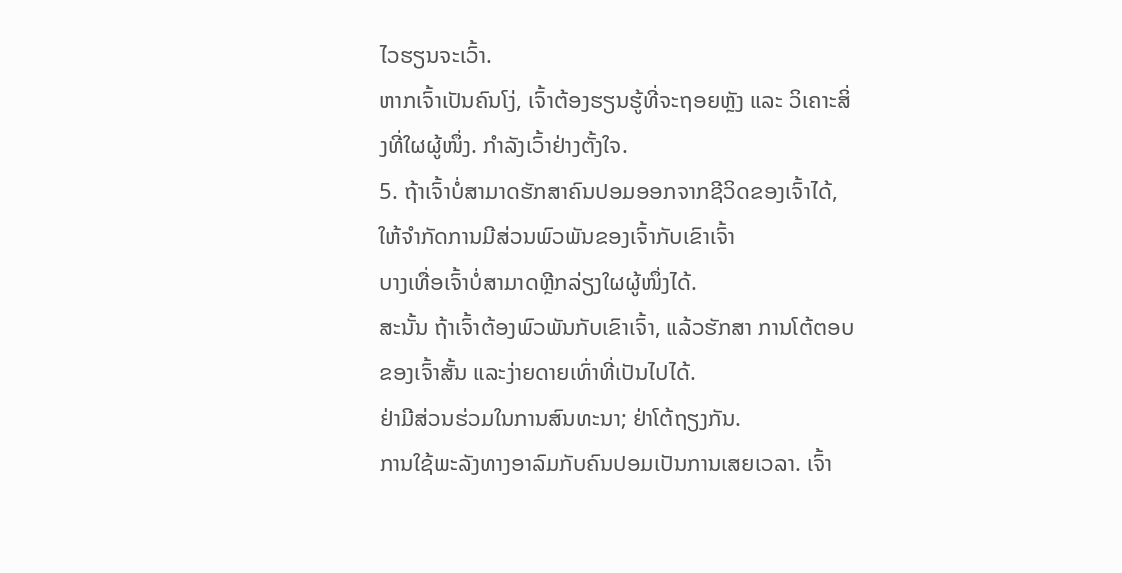ໄວຮຽນຈະເວົ້າ.
ຫາກເຈົ້າເປັນຄົນໂງ່, ເຈົ້າຕ້ອງຮຽນຮູ້ທີ່ຈະຖອຍຫຼັງ ແລະ ວິເຄາະສິ່ງທີ່ໃຜຜູ້ໜຶ່ງ. ກໍາລັງເວົ້າຢ່າງຕັ້ງໃຈ.
5. ຖ້າເຈົ້າບໍ່ສາມາດຮັກສາຄົນປອມອອກຈາກຊີວິດຂອງເຈົ້າໄດ້, ໃຫ້ຈຳກັດການມີສ່ວນພົວພັນຂອງເຈົ້າກັບເຂົາເຈົ້າ
ບາງເທື່ອເຈົ້າບໍ່ສາມາດຫຼີກລ່ຽງໃຜຜູ້ໜຶ່ງໄດ້.
ສະນັ້ນ ຖ້າເຈົ້າຕ້ອງພົວພັນກັບເຂົາເຈົ້າ, ແລ້ວຮັກສາ ການໂຕ້ຕອບຂອງເຈົ້າສັ້ນ ແລະງ່າຍດາຍເທົ່າທີ່ເປັນໄປໄດ້.
ຢ່າມີສ່ວນຮ່ວມໃນການສົນທະນາ; ຢ່າໂຕ້ຖຽງກັນ.
ການໃຊ້ພະລັງທາງອາລົມກັບຄົນປອມເປັນການເສຍເວລາ. ເຈົ້າ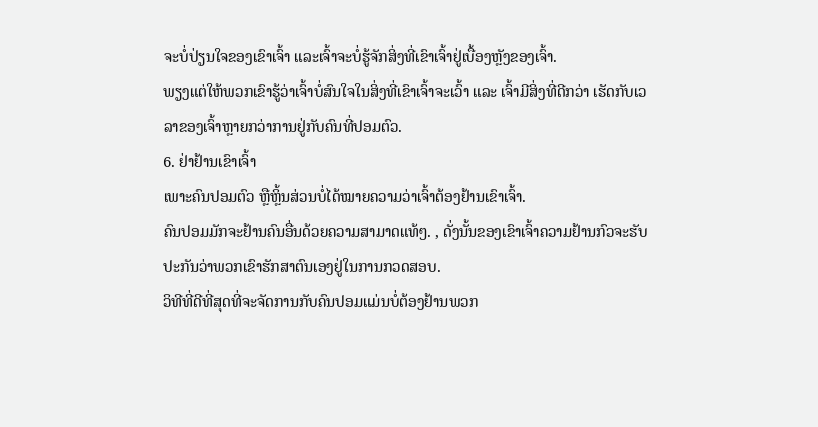ຈະບໍ່ປ່ຽນໃຈຂອງເຂົາເຈົ້າ ແລະເຈົ້າຈະບໍ່ຮູ້ຈັກສິ່ງທີ່ເຂົາເຈົ້າຢູ່ເບື້ອງຫຼັງຂອງເຈົ້າ.
ພຽງແຕ່ໃຫ້ພວກເຂົາຮູ້ວ່າເຈົ້າບໍ່ສົນໃຈໃນສິ່ງທີ່ເຂົາເຈົ້າຈະເວົ້າ ແລະ ເຈົ້າມີສິ່ງທີ່ດີກວ່າ ເຮັດກັບເວລາຂອງເຈົ້າຫຼາຍກວ່າການຢູ່ກັບຄົນທີ່ປອມຕົວ.
6. ຢ່າຢ້ານເຂົາເຈົ້າ
ເພາະຄົນປອມຕົວ ຫຼືຫຼິ້ນສ່ວນບໍ່ໄດ້ໝາຍຄວາມວ່າເຈົ້າຕ້ອງຢ້ານເຂົາເຈົ້າ.
ຄົນປອມມັກຈະຢ້ານຄົນອື່ນດ້ວຍຄວາມສາມາດແທ້ໆ. , ດັ່ງນັ້ນຂອງເຂົາເຈົ້າຄວາມຢ້ານກົວຈະຮັບປະກັນວ່າພວກເຂົາຮັກສາຕົນເອງຢູ່ໃນການກວດສອບ.
ວິທີທີ່ດີທີ່ສຸດທີ່ຈະຈັດການກັບຄົນປອມແມ່ນບໍ່ຕ້ອງຢ້ານພວກ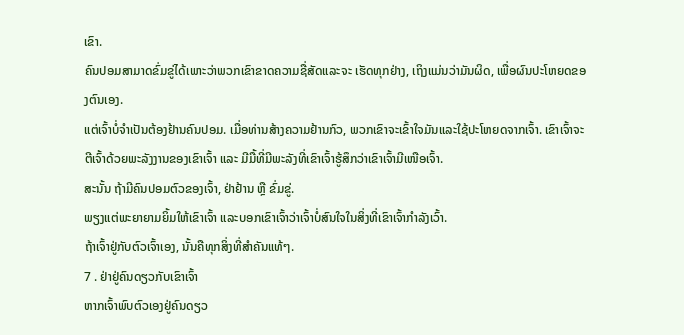ເຂົາ.
ຄົນປອມສາມາດຂົ່ມຂູ່ໄດ້ເພາະວ່າພວກເຂົາຂາດຄວາມຊື່ສັດແລະຈະ ເຮັດທຸກຢ່າງ, ເຖິງແມ່ນວ່າມັນຜິດ, ເພື່ອຜົນປະໂຫຍດຂອງຕົນເອງ.
ແຕ່ເຈົ້າບໍ່ຈຳເປັນຕ້ອງຢ້ານຄົນປອມ. ເມື່ອທ່ານສ້າງຄວາມຢ້ານກົວ, ພວກເຂົາຈະເຂົ້າໃຈມັນແລະໃຊ້ປະໂຫຍດຈາກເຈົ້າ. ເຂົາເຈົ້າຈະຕີເຈົ້າດ້ວຍພະລັງງານຂອງເຂົາເຈົ້າ ແລະ ມີມື້ທີ່ມີພະລັງທີ່ເຂົາເຈົ້າຮູ້ສຶກວ່າເຂົາເຈົ້າມີເໜືອເຈົ້າ.
ສະນັ້ນ ຖ້າມີຄົນປອມຕົວຂອງເຈົ້າ, ຢ່າຢ້ານ ຫຼື ຂົ່ມຂູ່.
ພຽງແຕ່ພະຍາຍາມຍິ້ມໃຫ້ເຂົາເຈົ້າ ແລະບອກເຂົາເຈົ້າວ່າເຈົ້າບໍ່ສົນໃຈໃນສິ່ງທີ່ເຂົາເຈົ້າກຳລັງເວົ້າ.
ຖ້າເຈົ້າຢູ່ກັບຕົວເຈົ້າເອງ, ນັ້ນຄືທຸກສິ່ງທີ່ສຳຄັນແທ້ໆ.
7 . ຢ່າຢູ່ຄົນດຽວກັບເຂົາເຈົ້າ
ຫາກເຈົ້າພົບຕົວເອງຢູ່ຄົນດຽວ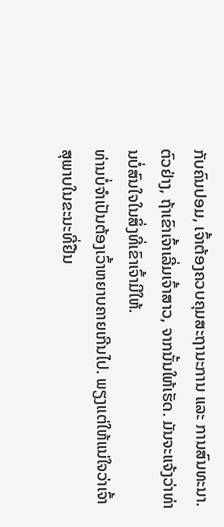ກັບຄົນປອມ, ເຈົ້າຕ້ອງຄວບຄຸມສະຖານະການ ແລະ ການສົນທະນາ.
ຕົວຢ່າງ, ຖ້າເຂົາເຈົ້າເລີ່ມເຈົ້າສາວ, ຈາກນັ້ນໃຫ້ເຮັດ. ມັນຈະແຈ້ງວ່າທ່ານບໍ່ສົນໃຈໃນສິ່ງທີ່ເຂົາເຈົ້າມີໃຫ້.
ທ່ານບໍ່ຈໍາເປັນຕ້ອງເວົ້າຫຍາບຄາຍເກີນໄປ. ພຽງແຕ່ໃຫ້ແນ່ໃຈວ່າເຈົ້າສຸພາບໃນຂະນະທີ່ຢືນ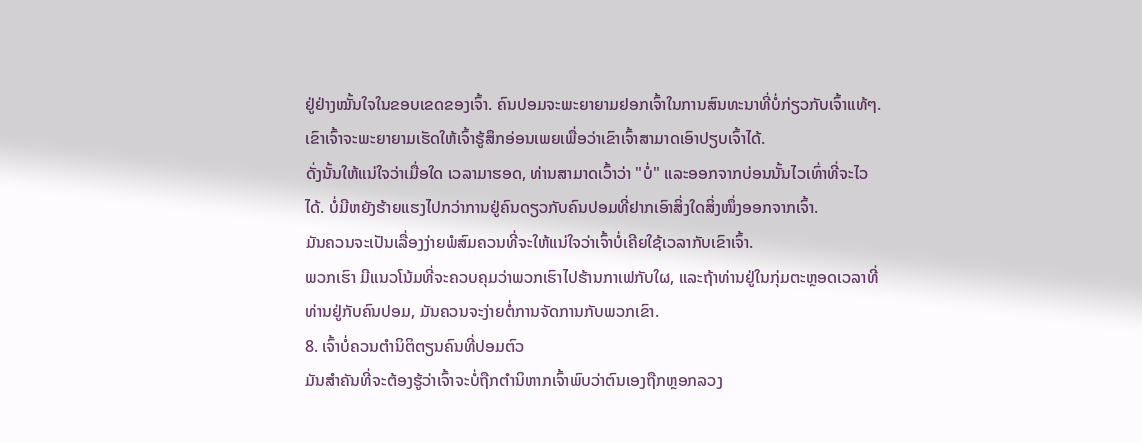ຢູ່ຢ່າງໝັ້ນໃຈໃນຂອບເຂດຂອງເຈົ້າ. ຄົນປອມຈະພະຍາຍາມຢອກເຈົ້າໃນການສົນທະນາທີ່ບໍ່ກ່ຽວກັບເຈົ້າແທ້ໆ.
ເຂົາເຈົ້າຈະພະຍາຍາມເຮັດໃຫ້ເຈົ້າຮູ້ສຶກອ່ອນເພຍເພື່ອວ່າເຂົາເຈົ້າສາມາດເອົາປຽບເຈົ້າໄດ້.
ດັ່ງນັ້ນໃຫ້ແນ່ໃຈວ່າເມື່ອໃດ ເວລາມາຮອດ, ທ່ານສາມາດເວົ້າວ່າ "ບໍ່" ແລະອອກຈາກບ່ອນນັ້ນໄວເທົ່າທີ່ຈະໄວໄດ້. ບໍ່ມີຫຍັງຮ້າຍແຮງໄປກວ່າການຢູ່ຄົນດຽວກັບຄົນປອມທີ່ຢາກເອົາສິ່ງໃດສິ່ງໜຶ່ງອອກຈາກເຈົ້າ.
ມັນຄວນຈະເປັນເລື່ອງງ່າຍພໍສົມຄວນທີ່ຈະໃຫ້ແນ່ໃຈວ່າເຈົ້າບໍ່ເຄີຍໃຊ້ເວລາກັບເຂົາເຈົ້າ.
ພວກເຮົາ ມີແນວໂນ້ມທີ່ຈະຄວບຄຸມວ່າພວກເຮົາໄປຮ້ານກາເຟກັບໃຜ, ແລະຖ້າທ່ານຢູ່ໃນກຸ່ມຕະຫຼອດເວລາທີ່ທ່ານຢູ່ກັບຄົນປອມ, ມັນຄວນຈະງ່າຍຕໍ່ການຈັດການກັບພວກເຂົາ.
8. ເຈົ້າບໍ່ຄວນຕໍານິຕິຕຽນຄົນທີ່ປອມຕົວ
ມັນສຳຄັນທີ່ຈະຕ້ອງຮູ້ວ່າເຈົ້າຈະບໍ່ຖືກຕໍານິຫາກເຈົ້າພົບວ່າຕົນເອງຖືກຫຼອກລວງ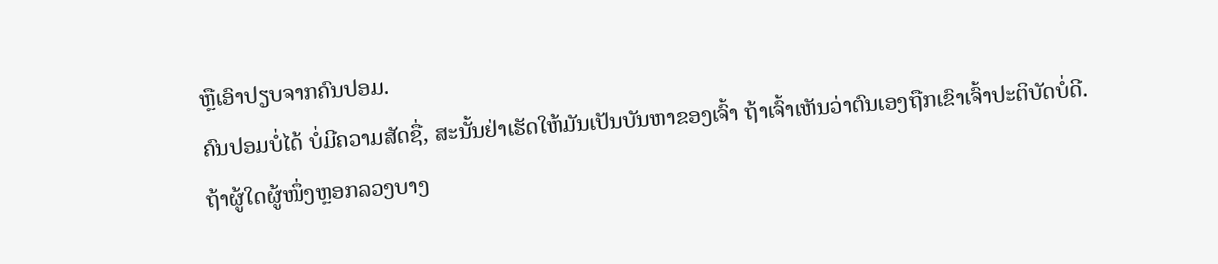ຫຼືເອົາປຽບຈາກຄົນປອມ.
ຄົນປອມບໍ່ໄດ້ ບໍ່ມີຄວາມສັດຊື່, ສະນັ້ນຢ່າເຮັດໃຫ້ມັນເປັນບັນຫາຂອງເຈົ້າ ຖ້າເຈົ້າເຫັນວ່າຕົນເອງຖືກເຂົາເຈົ້າປະຕິບັດບໍ່ດີ.
ຖ້າຜູ້ໃດຜູ້ໜຶ່ງຫຼອກລວງບາງ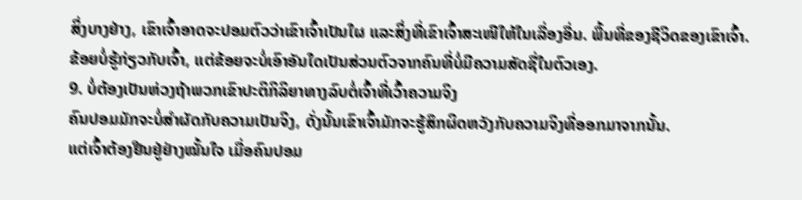ສິ່ງບາງຢ່າງ, ເຂົາເຈົ້າອາດຈະປອມຕົວວ່າເຂົາເຈົ້າເປັນໃຜ ແລະສິ່ງທີ່ເຂົາເຈົ້າສະເໜີໃຫ້ໃນເລື່ອງອື່ນ. ພື້ນທີ່ຂອງຊີວິດຂອງເຂົາເຈົ້າ.
ຂ້ອຍບໍ່ຮູ້ກ່ຽວກັບເຈົ້າ, ແຕ່ຂ້ອຍຈະບໍ່ເອົາອັນໃດເປັນສ່ວນຕົວຈາກຄົນທີ່ບໍ່ມີຄວາມສັດຊື່ໃນຕົວເອງ.
9. ບໍ່ຕ້ອງເປັນຫ່ວງຖ້າພວກເຂົາປະຕິກິລິຍາທາງລົບຕໍ່ເຈົ້າທີ່ເວົ້າຄວາມຈິງ
ຄົນປອມມັກຈະບໍ່ສຳຜັດກັບຄວາມເປັນຈິງ, ດັ່ງນັ້ນເຂົາເຈົ້າມັກຈະຮູ້ສຶກຜິດຫວັງກັບຄວາມຈິງທີ່ອອກມາຈາກນັ້ນ.
ແຕ່ເຈົ້າຕ້ອງຢືນຢູ່ຢ່າງໝັ້ນໃຈ ເມື່ອຄົນປອມ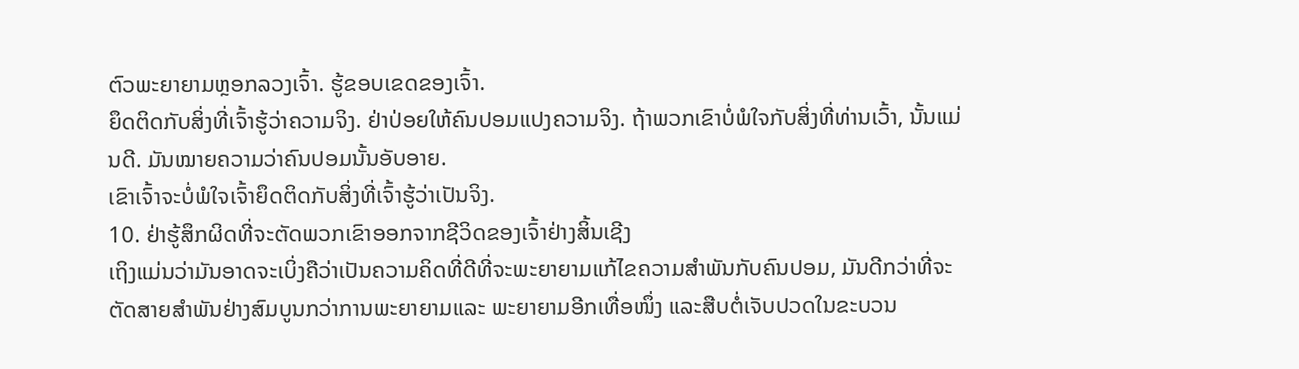ຕົວພະຍາຍາມຫຼອກລວງເຈົ້າ. ຮູ້ຂອບເຂດຂອງເຈົ້າ.
ຍຶດຕິດກັບສິ່ງທີ່ເຈົ້າຮູ້ວ່າຄວາມຈິງ. ຢ່າປ່ອຍໃຫ້ຄົນປອມແປງຄວາມຈິງ. ຖ້າພວກເຂົາບໍ່ພໍໃຈກັບສິ່ງທີ່ທ່ານເວົ້າ, ນັ້ນແມ່ນດີ. ມັນໝາຍຄວາມວ່າຄົນປອມນັ້ນອັບອາຍ.
ເຂົາເຈົ້າຈະບໍ່ພໍໃຈເຈົ້າຍຶດຕິດກັບສິ່ງທີ່ເຈົ້າຮູ້ວ່າເປັນຈິງ.
10. ຢ່າຮູ້ສຶກຜິດທີ່ຈະຕັດພວກເຂົາອອກຈາກຊີວິດຂອງເຈົ້າຢ່າງສິ້ນເຊີງ
ເຖິງແມ່ນວ່າມັນອາດຈະເບິ່ງຄືວ່າເປັນຄວາມຄິດທີ່ດີທີ່ຈະພະຍາຍາມແກ້ໄຂຄວາມສໍາພັນກັບຄົນປອມ, ມັນດີກວ່າທີ່ຈະຕັດສາຍສໍາພັນຢ່າງສົມບູນກວ່າການພະຍາຍາມແລະ ພະຍາຍາມອີກເທື່ອໜຶ່ງ ແລະສືບຕໍ່ເຈັບປວດໃນຂະບວນ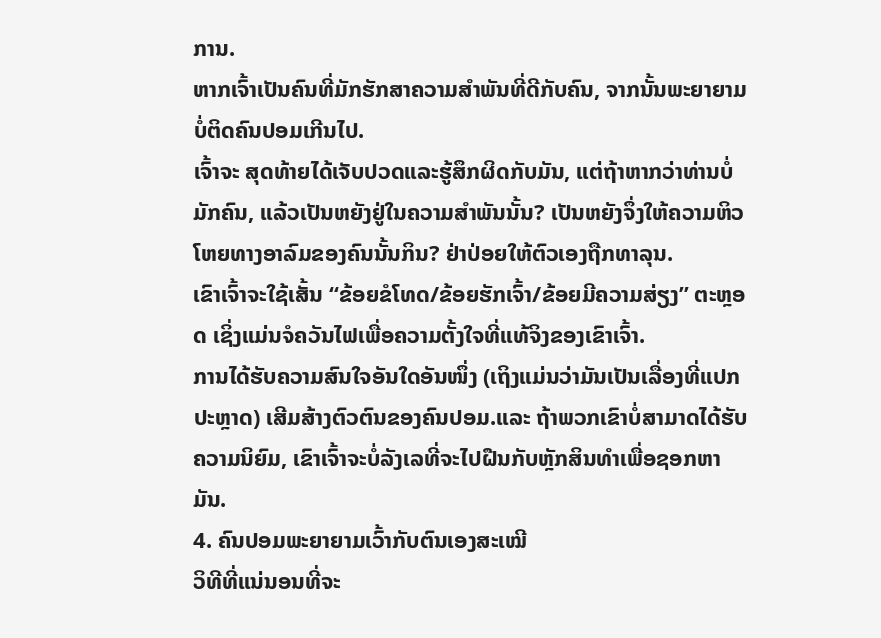ການ.
ຫາກເຈົ້າເປັນຄົນທີ່ມັກຮັກສາຄວາມສຳພັນທີ່ດີກັບຄົນ, ຈາກນັ້ນພະຍາຍາມບໍ່ຕິດຄົນປອມເກີນໄປ.
ເຈົ້າຈະ ສຸດທ້າຍໄດ້ເຈັບປວດແລະຮູ້ສຶກຜິດກັບມັນ, ແຕ່ຖ້າຫາກວ່າທ່ານບໍ່ມັກຄົນ, ແລ້ວເປັນຫຍັງຢູ່ໃນຄວາມສໍາພັນນັ້ນ? ເປັນຫຍັງຈຶ່ງໃຫ້ຄວາມຫິວໂຫຍທາງອາລົມຂອງຄົນນັ້ນກິນ? ຢ່າປ່ອຍໃຫ້ຕົວເອງຖືກທາລຸນ.
ເຂົາເຈົ້າຈະໃຊ້ເສັ້ນ “ຂ້ອຍຂໍໂທດ/ຂ້ອຍຮັກເຈົ້າ/ຂ້ອຍມີຄວາມສ່ຽງ” ຕະຫຼອດ ເຊິ່ງແມ່ນຈໍຄວັນໄຟເພື່ອຄວາມຕັ້ງໃຈທີ່ແທ້ຈິງຂອງເຂົາເຈົ້າ.
ການໄດ້ຮັບຄວາມສົນໃຈອັນໃດອັນໜຶ່ງ (ເຖິງແມ່ນວ່າມັນເປັນເລື່ອງທີ່ແປກປະຫຼາດ) ເສີມສ້າງຕົວຕົນຂອງຄົນປອມ.ແລະ ຖ້າພວກເຂົາບໍ່ສາມາດໄດ້ຮັບຄວາມນິຍົມ, ເຂົາເຈົ້າຈະບໍ່ລັງເລທີ່ຈະໄປຝືນກັບຫຼັກສິນທຳເພື່ອຊອກຫາມັນ.
4. ຄົນປອມພະຍາຍາມເວົ້າກັບຕົນເອງສະເໝີ
ວິທີທີ່ແນ່ນອນທີ່ຈະ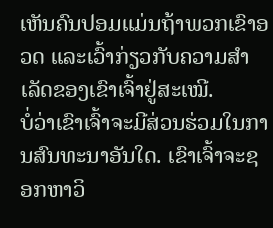ເຫັນຄົນປອມແມ່ນຖ້າພວກເຂົາອວດ ແລະເວົ້າກ່ຽວກັບຄວາມສຳເລັດຂອງເຂົາເຈົ້າຢູ່ສະເໝີ.
ບໍ່ວ່າເຂົາເຈົ້າຈະມີສ່ວນຮ່ວມໃນການສົນທະນາອັນໃດ. ເຂົາເຈົ້າຈະຊອກຫາວິ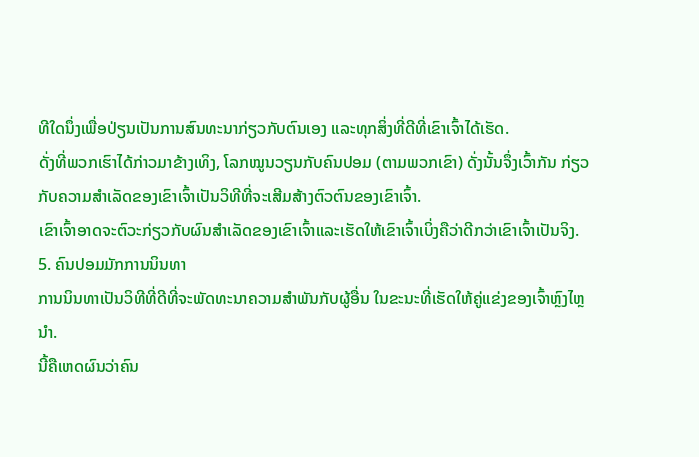ທີໃດນຶ່ງເພື່ອປ່ຽນເປັນການສົນທະນາກ່ຽວກັບຕົນເອງ ແລະທຸກສິ່ງທີ່ດີທີ່ເຂົາເຈົ້າໄດ້ເຮັດ.
ດັ່ງທີ່ພວກເຮົາໄດ້ກ່າວມາຂ້າງເທິງ, ໂລກໝູນວຽນກັບຄົນປອມ (ຕາມພວກເຂົາ) ດັ່ງນັ້ນຈຶ່ງເວົ້າກັນ ກ່ຽວກັບຄວາມສໍາເລັດຂອງເຂົາເຈົ້າເປັນວິທີທີ່ຈະເສີມສ້າງຕົວຕົນຂອງເຂົາເຈົ້າ.
ເຂົາເຈົ້າອາດຈະຕົວະກ່ຽວກັບຜົນສໍາເລັດຂອງເຂົາເຈົ້າແລະເຮັດໃຫ້ເຂົາເຈົ້າເບິ່ງຄືວ່າດີກວ່າເຂົາເຈົ້າເປັນຈິງ.
5. ຄົນປອມມັກການນິນທາ
ການນິນທາເປັນວິທີທີ່ດີທີ່ຈະພັດທະນາຄວາມສຳພັນກັບຜູ້ອື່ນ ໃນຂະນະທີ່ເຮັດໃຫ້ຄູ່ແຂ່ງຂອງເຈົ້າຫຼົງໄຫຼນຳ.
ນີ້ຄືເຫດຜົນວ່າຄົນ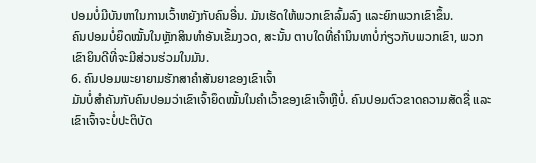ປອມບໍ່ມີບັນຫາໃນການເວົ້າຫຍັງກັບຄົນອື່ນ. ມັນເຮັດໃຫ້ພວກເຂົາລົ້ມລົງ ແລະຍົກພວກເຂົາຂຶ້ນ.
ຄົນປອມບໍ່ຍຶດໝັ້ນໃນຫຼັກສິນທຳອັນເຂັ້ມງວດ, ສະນັ້ນ ຕາບໃດທີ່ຄຳນິນທາບໍ່ກ່ຽວກັບພວກເຂົາ, ພວກເຂົາຍິນດີທີ່ຈະມີສ່ວນຮ່ວມໃນມັນ.
6. ຄົນປອມພະຍາຍາມຮັກສາຄຳສັນຍາຂອງເຂົາເຈົ້າ
ມັນບໍ່ສຳຄັນກັບຄົນປອມວ່າເຂົາເຈົ້າຍຶດໝັ້ນໃນຄຳເວົ້າຂອງເຂົາເຈົ້າຫຼືບໍ່. ຄົນປອມຕົວຂາດຄວາມສັດຊື່ ແລະເຂົາເຈົ້າຈະບໍ່ປະຕິບັດ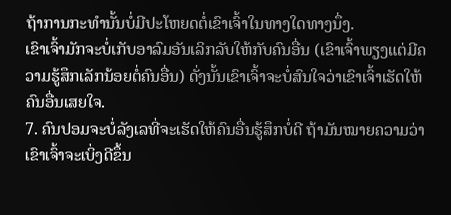ຖ້າການກະທຳນັ້ນບໍ່ມີປະໂຫຍດຕໍ່ເຂົາເຈົ້າໃນທາງໃດທາງນຶ່ງ.
ເຂົາເຈົ້າມັກຈະບໍ່ເກັບອາລົມອັນເລິກລັບໃຫ້ກັບຄົນອື່ນ (ເຂົາເຈົ້າພຽງແຕ່ມີຄວາມຮູ້ສຶກເລັກນ້ອຍຕໍ່ຄົນອື່ນ) ດັ່ງນັ້ນເຂົາເຈົ້າຈະບໍ່ສົນໃຈວ່າເຂົາເຈົ້າເຮັດໃຫ້ຄົນອື່ນເສຍໃຈ.
7. ຄົນປອມຈະບໍ່ລັງເລທີ່ຈະເຮັດໃຫ້ຄົນອື່ນຮູ້ສຶກບໍ່ດີ ຖ້າມັນໝາຍຄວາມວ່າເຂົາເຈົ້າຈະເບິ່ງດີຂຶ້ນ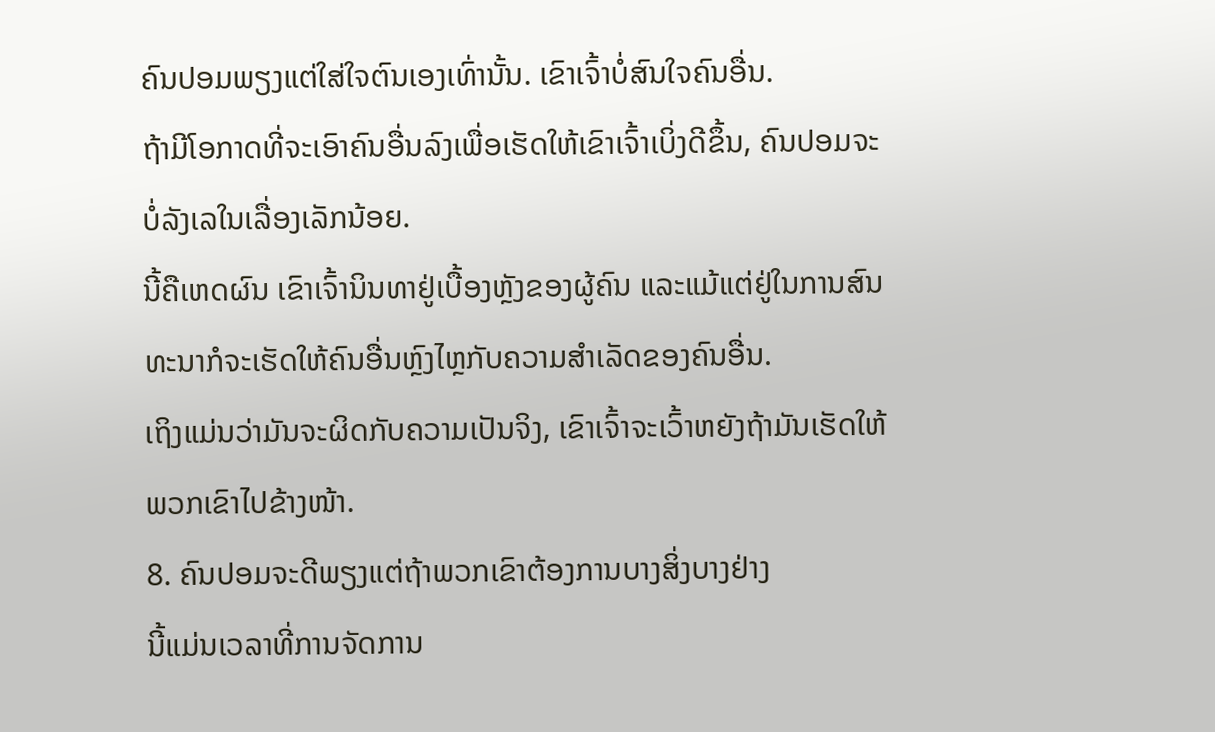ຄົນປອມພຽງແຕ່ໃສ່ໃຈຕົນເອງເທົ່ານັ້ນ. ເຂົາເຈົ້າບໍ່ສົນໃຈຄົນອື່ນ.
ຖ້າມີໂອກາດທີ່ຈະເອົາຄົນອື່ນລົງເພື່ອເຮັດໃຫ້ເຂົາເຈົ້າເບິ່ງດີຂຶ້ນ, ຄົນປອມຈະບໍ່ລັງເລໃນເລື່ອງເລັກນ້ອຍ.
ນີ້ຄືເຫດຜົນ ເຂົາເຈົ້ານິນທາຢູ່ເບື້ອງຫຼັງຂອງຜູ້ຄົນ ແລະແມ້ແຕ່ຢູ່ໃນການສົນທະນາກໍຈະເຮັດໃຫ້ຄົນອື່ນຫຼົງໄຫຼກັບຄວາມສຳເລັດຂອງຄົນອື່ນ.
ເຖິງແມ່ນວ່າມັນຈະຜິດກັບຄວາມເປັນຈິງ, ເຂົາເຈົ້າຈະເວົ້າຫຍັງຖ້າມັນເຮັດໃຫ້ພວກເຂົາໄປຂ້າງໜ້າ.
8. ຄົນປອມຈະດີພຽງແຕ່ຖ້າພວກເຂົາຕ້ອງການບາງສິ່ງບາງຢ່າງ
ນີ້ແມ່ນເວລາທີ່ການຈັດການ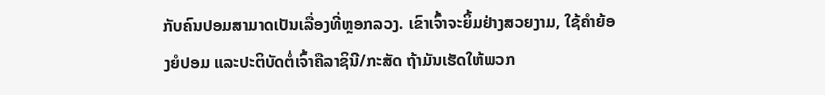ກັບຄົນປອມສາມາດເປັນເລື່ອງທີ່ຫຼອກລວງ. ເຂົາເຈົ້າຈະຍິ້ມຢ່າງສວຍງາມ, ໃຊ້ຄຳຍ້ອງຍໍປອມ ແລະປະຕິບັດຕໍ່ເຈົ້າຄືລາຊິນີ/ກະສັດ ຖ້າມັນເຮັດໃຫ້ພວກ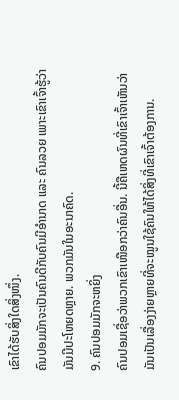ເຂົາໄດ້ຮັບສິ່ງໃດສິ່ງໜຶ່ງ.
ຄົນປອມມັກຈະເປັນຄົນດີກັບຄົນມີອຳນາດ ແລະ ຄົນລວຍ ເພາະເຂົາເຈົ້າຮູ້ວ່າມັນມີປະໂຫຍດຫຼາຍ. ພວກມັນໃນອະນາຄົດ.
9. ຄົນປອມມັກຈະຫຍິ່ງ
ຄົນປອມເຊື່ອວ່າພວກເຂົາເໜືອກວ່າຄົນອື່ນ. ນີ້ຄືເຫດຜົນທີ່ເຂົາເຈົ້າເຫັນວ່າມັນເປັນເລື່ອງງ່າຍຫຼາຍທີ່ຈະໝູນໃຊ້ຄົນໃຫ້ໄດ້ສິ່ງທີ່ເຂົາເຈົ້າຕ້ອງການ.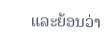ແລະຍ້ອນວ່າ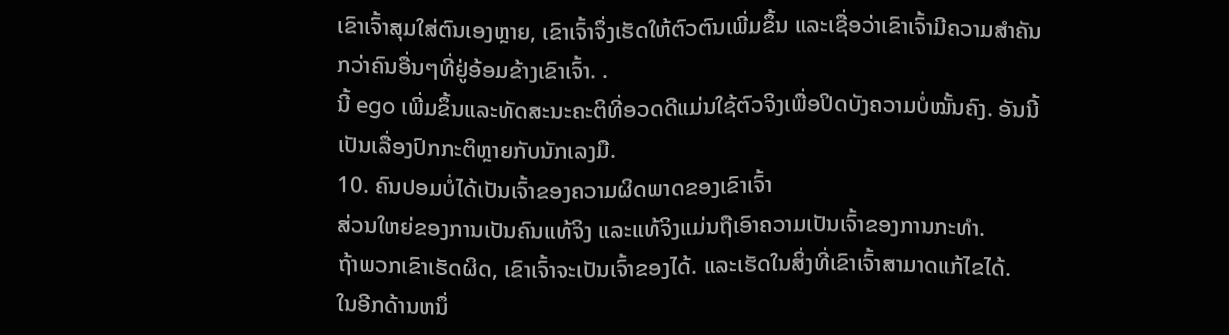ເຂົາເຈົ້າສຸມໃສ່ຕົນເອງຫຼາຍ, ເຂົາເຈົ້າຈຶ່ງເຮັດໃຫ້ຕົວຕົນເພີ່ມຂຶ້ນ ແລະເຊື່ອວ່າເຂົາເຈົ້າມີຄວາມສໍາຄັນກວ່າຄົນອື່ນໆທີ່ຢູ່ອ້ອມຂ້າງເຂົາເຈົ້າ. .
ນີ້ ego ເພີ່ມຂຶ້ນແລະທັດສະນະຄະຕິທີ່ອວດດີແມ່ນໃຊ້ຕົວຈິງເພື່ອປິດບັງຄວາມບໍ່ໝັ້ນຄົງ. ອັນນີ້ເປັນເລື່ອງປົກກະຕິຫຼາຍກັບນັກເລງມື.
10. ຄົນປອມບໍ່ໄດ້ເປັນເຈົ້າຂອງຄວາມຜິດພາດຂອງເຂົາເຈົ້າ
ສ່ວນໃຫຍ່ຂອງການເປັນຄົນແທ້ຈິງ ແລະແທ້ຈິງແມ່ນຖືເອົາຄວາມເປັນເຈົ້າຂອງການກະທຳ.
ຖ້າພວກເຂົາເຮັດຜິດ, ເຂົາເຈົ້າຈະເປັນເຈົ້າຂອງໄດ້. ແລະເຮັດໃນສິ່ງທີ່ເຂົາເຈົ້າສາມາດແກ້ໄຂໄດ້.
ໃນອີກດ້ານຫນຶ່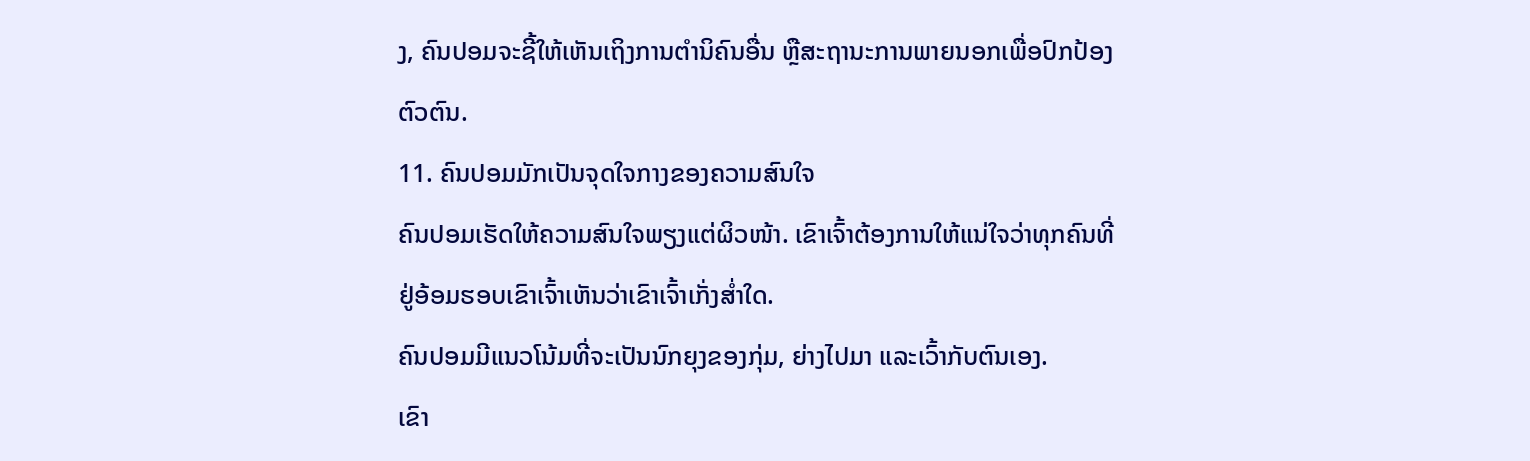ງ, ຄົນປອມຈະຊີ້ໃຫ້ເຫັນເຖິງການຕໍານິຄົນອື່ນ ຫຼືສະຖານະການພາຍນອກເພື່ອປົກປ້ອງຕົວຕົນ.
11. ຄົນປອມມັກເປັນຈຸດໃຈກາງຂອງຄວາມສົນໃຈ
ຄົນປອມເຮັດໃຫ້ຄວາມສົນໃຈພຽງແຕ່ຜິວໜ້າ. ເຂົາເຈົ້າຕ້ອງການໃຫ້ແນ່ໃຈວ່າທຸກຄົນທີ່ຢູ່ອ້ອມຮອບເຂົາເຈົ້າເຫັນວ່າເຂົາເຈົ້າເກັ່ງສໍ່າໃດ.
ຄົນປອມມີແນວໂນ້ມທີ່ຈະເປັນນົກຍຸງຂອງກຸ່ມ, ຍ່າງໄປມາ ແລະເວົ້າກັບຕົນເອງ.
ເຂົາ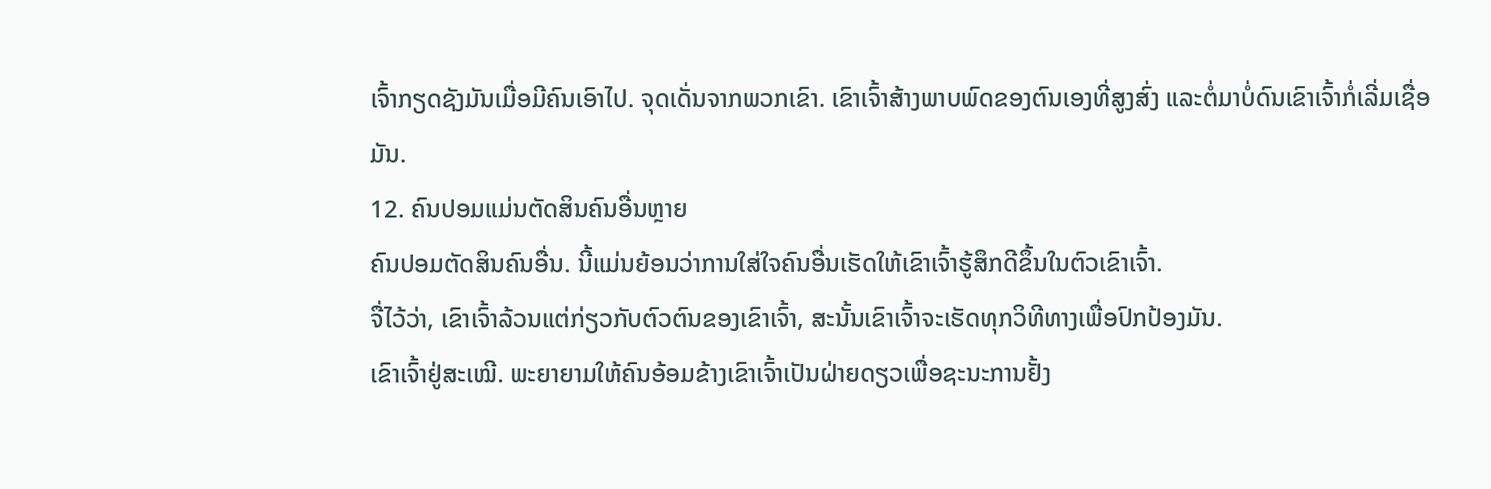ເຈົ້າກຽດຊັງມັນເມື່ອມີຄົນເອົາໄປ. ຈຸດເດັ່ນຈາກພວກເຂົາ. ເຂົາເຈົ້າສ້າງພາບພົດຂອງຕົນເອງທີ່ສູງສົ່ງ ແລະຕໍ່ມາບໍ່ດົນເຂົາເຈົ້າກໍ່ເລີ່ມເຊື່ອມັນ.
12. ຄົນປອມແມ່ນຕັດສິນຄົນອື່ນຫຼາຍ
ຄົນປອມຕັດສິນຄົນອື່ນ. ນີ້ແມ່ນຍ້ອນວ່າການໃສ່ໃຈຄົນອື່ນເຮັດໃຫ້ເຂົາເຈົ້າຮູ້ສຶກດີຂຶ້ນໃນຕົວເຂົາເຈົ້າ.
ຈື່ໄວ້ວ່າ, ເຂົາເຈົ້າລ້ວນແຕ່ກ່ຽວກັບຕົວຕົນຂອງເຂົາເຈົ້າ, ສະນັ້ນເຂົາເຈົ້າຈະເຮັດທຸກວິທີທາງເພື່ອປົກປ້ອງມັນ.
ເຂົາເຈົ້າຢູ່ສະເໝີ. ພະຍາຍາມໃຫ້ຄົນອ້ອມຂ້າງເຂົາເຈົ້າເປັນຝ່າຍດຽວເພື່ອຊະນະການຢັ້ງ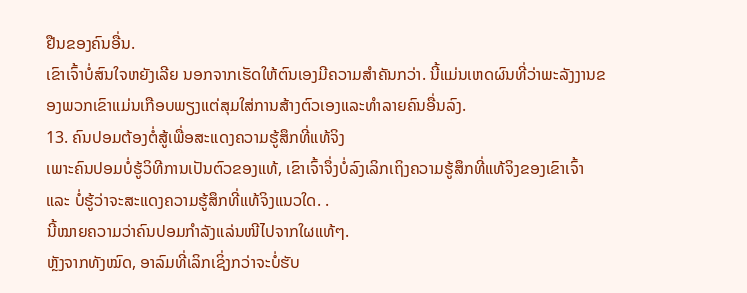ຢືນຂອງຄົນອື່ນ.
ເຂົາເຈົ້າບໍ່ສົນໃຈຫຍັງເລີຍ ນອກຈາກເຮັດໃຫ້ຕົນເອງມີຄວາມສຳຄັນກວ່າ. ນີ້ແມ່ນເຫດຜົນທີ່ວ່າພະລັງງານຂອງພວກເຂົາແມ່ນເກືອບພຽງແຕ່ສຸມໃສ່ການສ້າງຕົວເອງແລະທໍາລາຍຄົນອື່ນລົງ.
13. ຄົນປອມຕ້ອງຕໍ່ສູ້ເພື່ອສະແດງຄວາມຮູ້ສຶກທີ່ແທ້ຈິງ
ເພາະຄົນປອມບໍ່ຮູ້ວິທີການເປັນຕົວຂອງແທ້, ເຂົາເຈົ້າຈຶ່ງບໍ່ລົງເລິກເຖິງຄວາມຮູ້ສຶກທີ່ແທ້ຈິງຂອງເຂົາເຈົ້າ ແລະ ບໍ່ຮູ້ວ່າຈະສະແດງຄວາມຮູ້ສຶກທີ່ແທ້ຈິງແນວໃດ. .
ນີ້ໝາຍຄວາມວ່າຄົນປອມກຳລັງແລ່ນໜີໄປຈາກໃຜແທ້ໆ.
ຫຼັງຈາກທັງໝົດ, ອາລົມທີ່ເລິກເຊິ່ງກວ່າຈະບໍ່ຮັບ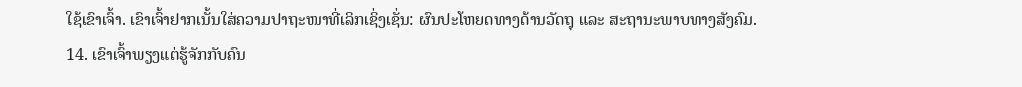ໃຊ້ເຂົາເຈົ້າ. ເຂົາເຈົ້າຢາກເນັ້ນໃສ່ຄວາມປາຖະໜາທີ່ເລິກເຊິ່ງເຊັ່ນ: ຜົນປະໂຫຍດທາງດ້ານວັດຖຸ ແລະ ສະຖານະພາບທາງສັງຄົມ.
14. ເຂົາເຈົ້າພຽງແຕ່ຮູ້ຈັກກັບຄົນ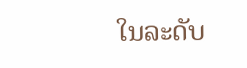ໃນລະດັບ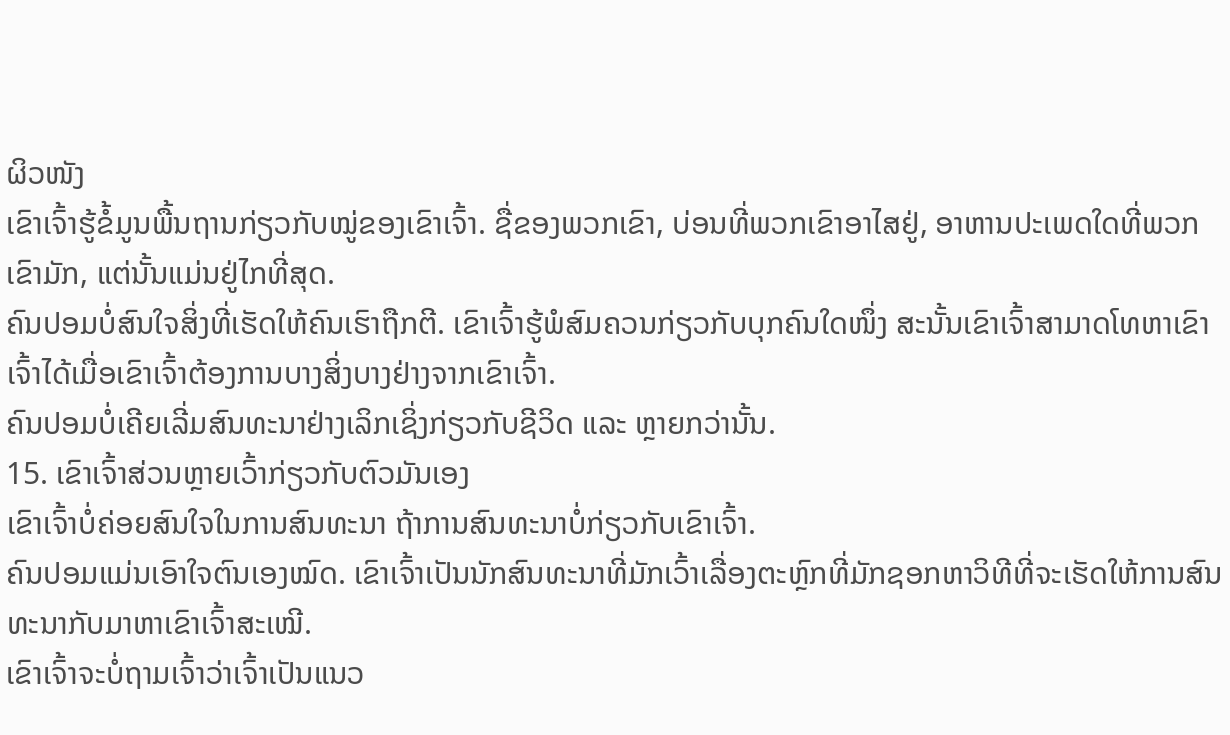ຜິວໜັງ
ເຂົາເຈົ້າຮູ້ຂໍ້ມູນພື້ນຖານກ່ຽວກັບໝູ່ຂອງເຂົາເຈົ້າ. ຊື່ຂອງພວກເຂົາ, ບ່ອນທີ່ພວກເຂົາອາໄສຢູ່, ອາຫານປະເພດໃດທີ່ພວກເຂົາມັກ, ແຕ່ນັ້ນແມ່ນຢູ່ໄກທີ່ສຸດ.
ຄົນປອມບໍ່ສົນໃຈສິ່ງທີ່ເຮັດໃຫ້ຄົນເຮົາຖືກຕີ. ເຂົາເຈົ້າຮູ້ພໍສົມຄວນກ່ຽວກັບບຸກຄົນໃດໜຶ່ງ ສະນັ້ນເຂົາເຈົ້າສາມາດໂທຫາເຂົາເຈົ້າໄດ້ເມື່ອເຂົາເຈົ້າຕ້ອງການບາງສິ່ງບາງຢ່າງຈາກເຂົາເຈົ້າ.
ຄົນປອມບໍ່ເຄີຍເລີ່ມສົນທະນາຢ່າງເລິກເຊິ່ງກ່ຽວກັບຊີວິດ ແລະ ຫຼາຍກວ່ານັ້ນ.
15. ເຂົາເຈົ້າສ່ວນຫຼາຍເວົ້າກ່ຽວກັບຕົວມັນເອງ
ເຂົາເຈົ້າບໍ່ຄ່ອຍສົນໃຈໃນການສົນທະນາ ຖ້າການສົນທະນາບໍ່ກ່ຽວກັບເຂົາເຈົ້າ.
ຄົນປອມແມ່ນເອົາໃຈຕົນເອງໝົດ. ເຂົາເຈົ້າເປັນນັກສົນທະນາທີ່ມັກເວົ້າເລື່ອງຕະຫຼົກທີ່ມັກຊອກຫາວິທີທີ່ຈະເຮັດໃຫ້ການສົນທະນາກັບມາຫາເຂົາເຈົ້າສະເໝີ.
ເຂົາເຈົ້າຈະບໍ່ຖາມເຈົ້າວ່າເຈົ້າເປັນແນວ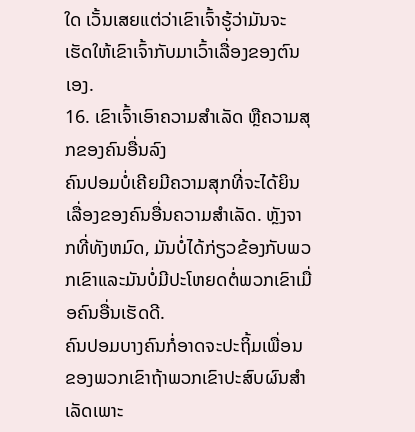ໃດ ເວັ້ນເສຍແຕ່ວ່າເຂົາເຈົ້າຮູ້ວ່າມັນຈະເຮັດໃຫ້ເຂົາເຈົ້າກັບມາເວົ້າເລື່ອງຂອງຕົນເອງ.
16. ເຂົາເຈົ້າເອົາຄວາມສຳເລັດ ຫຼືຄວາມສຸກຂອງຄົນອື່ນລົງ
ຄົນປອມບໍ່ເຄີຍມີຄວາມສຸກທີ່ຈະໄດ້ຍິນເລື່ອງຂອງຄົນອື່ນຄວາມສຳເລັດ. ຫຼັງຈາກທີ່ທັງຫມົດ, ມັນບໍ່ໄດ້ກ່ຽວຂ້ອງກັບພວກເຂົາແລະມັນບໍ່ມີປະໂຫຍດຕໍ່ພວກເຂົາເມື່ອຄົນອື່ນເຮັດດີ.
ຄົນປອມບາງຄົນກໍ່ອາດຈະປະຖິ້ມເພື່ອນຂອງພວກເຂົາຖ້າພວກເຂົາປະສົບຜົນສໍາເລັດເພາະ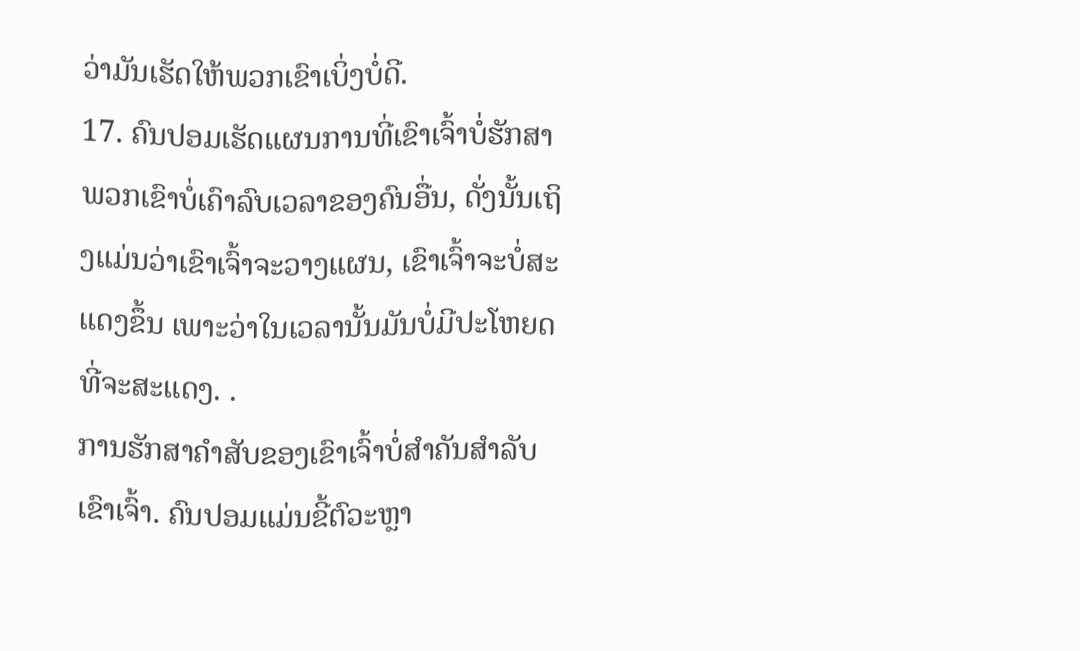ວ່າມັນເຮັດໃຫ້ພວກເຂົາເບິ່ງບໍ່ດີ.
17. ຄົນປອມເຮັດແຜນການທີ່ເຂົາເຈົ້າບໍ່ຮັກສາ
ພວກເຂົາບໍ່ເຄົາລົບເວລາຂອງຄົນອື່ນ, ດັ່ງນັ້ນເຖິງແມ່ນວ່າເຂົາເຈົ້າຈະວາງແຜນ, ເຂົາເຈົ້າຈະບໍ່ສະແດງຂຶ້ນ ເພາະວ່າໃນເວລານັ້ນມັນບໍ່ມີປະໂຫຍດທີ່ຈະສະແດງ. .
ການຮັກສາຄຳສັບຂອງເຂົາເຈົ້າບໍ່ສຳຄັນສຳລັບເຂົາເຈົ້າ. ຄົນປອມແມ່ນຂີ້ຕົວະຫຼາ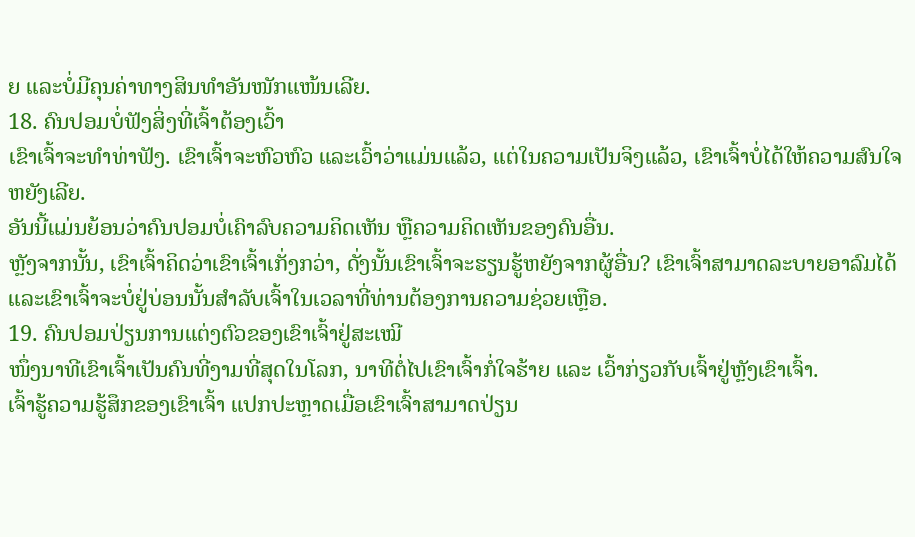ຍ ແລະບໍ່ມີຄຸນຄ່າທາງສິນທຳອັນໜັກແໜ້ນເລີຍ.
18. ຄົນປອມບໍ່ຟັງສິ່ງທີ່ເຈົ້າຕ້ອງເວົ້າ
ເຂົາເຈົ້າຈະທຳທ່າຟັງ. ເຂົາເຈົ້າຈະຫົວຫົວ ແລະເວົ້າວ່າແມ່ນແລ້ວ, ແຕ່ໃນຄວາມເປັນຈິງແລ້ວ, ເຂົາເຈົ້າບໍ່ໄດ້ໃຫ້ຄວາມສົນໃຈຫຍັງເລີຍ.
ອັນນີ້ແມ່ນຍ້ອນວ່າຄົນປອມບໍ່ເຄົາລົບຄວາມຄິດເຫັນ ຫຼືຄວາມຄິດເຫັນຂອງຄົນອື່ນ.
ຫຼັງຈາກນັ້ນ, ເຂົາເຈົ້າຄິດວ່າເຂົາເຈົ້າເກັ່ງກວ່າ, ດັ່ງນັ້ນເຂົາເຈົ້າຈະຮຽນຮູ້ຫຍັງຈາກຜູ້ອື່ນ? ເຂົາເຈົ້າສາມາດລະບາຍອາລົມໄດ້ ແລະເຂົາເຈົ້າຈະບໍ່ຢູ່ບ່ອນນັ້ນສຳລັບເຈົ້າໃນເວລາທີ່ທ່ານຕ້ອງການຄວາມຊ່ວຍເຫຼືອ.
19. ຄົນປອມປ່ຽນການແຕ່ງຕົວຂອງເຂົາເຈົ້າຢູ່ສະເໝີ
ໜຶ່ງນາທີເຂົາເຈົ້າເປັນຄົນທີ່ງາມທີ່ສຸດໃນໂລກ, ນາທີຕໍ່ໄປເຂົາເຈົ້າກໍ່ໃຈຮ້າຍ ແລະ ເວົ້າກ່ຽວກັບເຈົ້າຢູ່ຫຼັງເຂົາເຈົ້າ.
ເຈົ້າຮູ້ຄວາມຮູ້ສຶກຂອງເຂົາເຈົ້າ ແປກປະຫຼາດເມື່ອເຂົາເຈົ້າສາມາດປ່ຽນ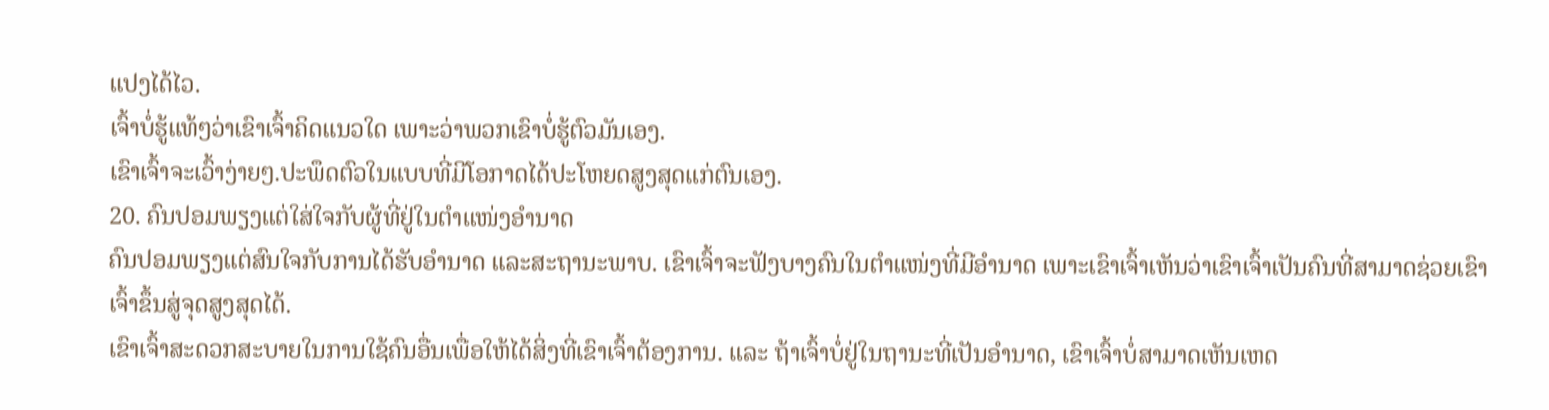ແປງໄດ້ໄວ.
ເຈົ້າບໍ່ຮູ້ແທ້ໆວ່າເຂົາເຈົ້າຄິດແນວໃດ ເພາະວ່າພວກເຂົາບໍ່ຮູ້ຕົວມັນເອງ.
ເຂົາເຈົ້າຈະເວົ້າງ່າຍໆ.ປະພຶດຕົວໃນແບບທີ່ມີໂອກາດໄດ້ປະໂຫຍດສູງສຸດແກ່ຕົນເອງ.
20. ຄົນປອມພຽງແຕ່ໃສ່ໃຈກັບຜູ້ທີ່ຢູ່ໃນຕໍາແໜ່ງອໍານາດ
ຄົນປອມພຽງແຕ່ສົນໃຈກັບການໄດ້ຮັບອໍານາດ ແລະສະຖານະພາບ. ເຂົາເຈົ້າຈະຟັງບາງຄົນໃນຕຳແໜ່ງທີ່ມີອໍານາດ ເພາະເຂົາເຈົ້າເຫັນວ່າເຂົາເຈົ້າເປັນຄົນທີ່ສາມາດຊ່ວຍເຂົາເຈົ້າຂຶ້ນສູ່ຈຸດສູງສຸດໄດ້.
ເຂົາເຈົ້າສະດວກສະບາຍໃນການໃຊ້ຄົນອື່ນເພື່ອໃຫ້ໄດ້ສິ່ງທີ່ເຂົາເຈົ້າຕ້ອງການ. ແລະ ຖ້າເຈົ້າບໍ່ຢູ່ໃນຖານະທີ່ເປັນອຳນາດ, ເຂົາເຈົ້າບໍ່ສາມາດເຫັນເຫດ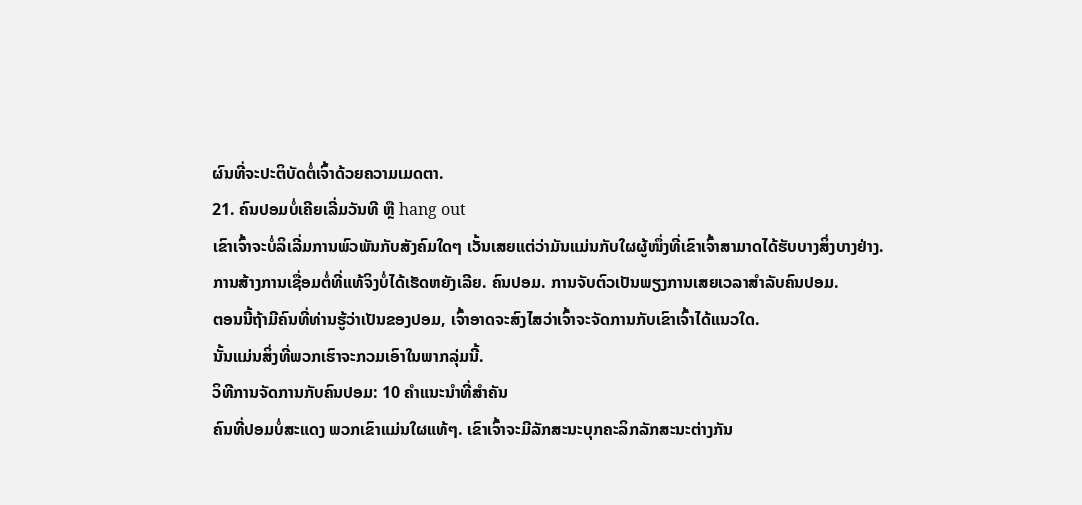ຜົນທີ່ຈະປະຕິບັດຕໍ່ເຈົ້າດ້ວຍຄວາມເມດຕາ.
21. ຄົນປອມບໍ່ເຄີຍເລີ່ມວັນທີ ຫຼື hang out
ເຂົາເຈົ້າຈະບໍ່ລິເລີ່ມການພົວພັນກັບສັງຄົມໃດໆ ເວັ້ນເສຍແຕ່ວ່າມັນແມ່ນກັບໃຜຜູ້ໜຶ່ງທີ່ເຂົາເຈົ້າສາມາດໄດ້ຮັບບາງສິ່ງບາງຢ່າງ.
ການສ້າງການເຊື່ອມຕໍ່ທີ່ແທ້ຈິງບໍ່ໄດ້ເຮັດຫຍັງເລີຍ. ຄົນປອມ. ການຈັບຕົວເປັນພຽງການເສຍເວລາສຳລັບຄົນປອມ.
ຕອນນີ້ຖ້າມີຄົນທີ່ທ່ານຮູ້ວ່າເປັນຂອງປອມ, ເຈົ້າອາດຈະສົງໄສວ່າເຈົ້າຈະຈັດການກັບເຂົາເຈົ້າໄດ້ແນວໃດ.
ນັ້ນແມ່ນສິ່ງທີ່ພວກເຮົາຈະກວມເອົາໃນພາກລຸ່ມນີ້.
ວິທີການຈັດການກັບຄົນປອມ: 10 ຄໍາແນະນໍາທີ່ສໍາຄັນ
ຄົນທີ່ປອມບໍ່ສະແດງ ພວກເຂົາແມ່ນໃຜແທ້ໆ. ເຂົາເຈົ້າຈະມີລັກສະນະບຸກຄະລິກລັກສະນະຕ່າງກັນ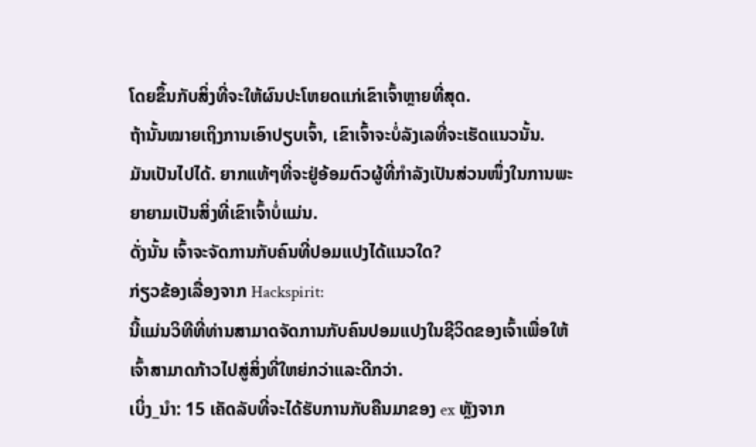ໂດຍຂຶ້ນກັບສິ່ງທີ່ຈະໃຫ້ຜົນປະໂຫຍດແກ່ເຂົາເຈົ້າຫຼາຍທີ່ສຸດ.
ຖ້ານັ້ນໝາຍເຖິງການເອົາປຽບເຈົ້າ, ເຂົາເຈົ້າຈະບໍ່ລັງເລທີ່ຈະເຮັດແນວນັ້ນ.
ມັນເປັນໄປໄດ້. ຍາກແທ້ໆທີ່ຈະຢູ່ອ້ອມຕົວຜູ້ທີ່ກຳລັງເປັນສ່ວນໜຶ່ງໃນການພະຍາຍາມເປັນສິ່ງທີ່ເຂົາເຈົ້າບໍ່ແມ່ນ.
ດັ່ງນັ້ນ ເຈົ້າຈະຈັດການກັບຄົນທີ່ປອມແປງໄດ້ແນວໃດ?
ກ່ຽວຂ້ອງເລື່ອງຈາກ Hackspirit:
ນີ້ແມ່ນວິທີທີ່ທ່ານສາມາດຈັດການກັບຄົນປອມແປງໃນຊີວິດຂອງເຈົ້າເພື່ອໃຫ້ເຈົ້າສາມາດກ້າວໄປສູ່ສິ່ງທີ່ໃຫຍ່ກວ່າແລະດີກວ່າ.
ເບິ່ງ_ນຳ: 15 ເຄັດລັບທີ່ຈະໄດ້ຮັບການກັບຄືນມາຂອງ ex ຫຼັງຈາກ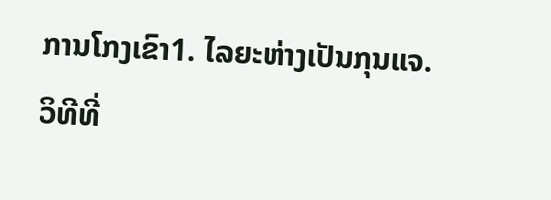ການໂກງເຂົາ1. ໄລຍະຫ່າງເປັນກຸນແຈ.
ວິທີທີ່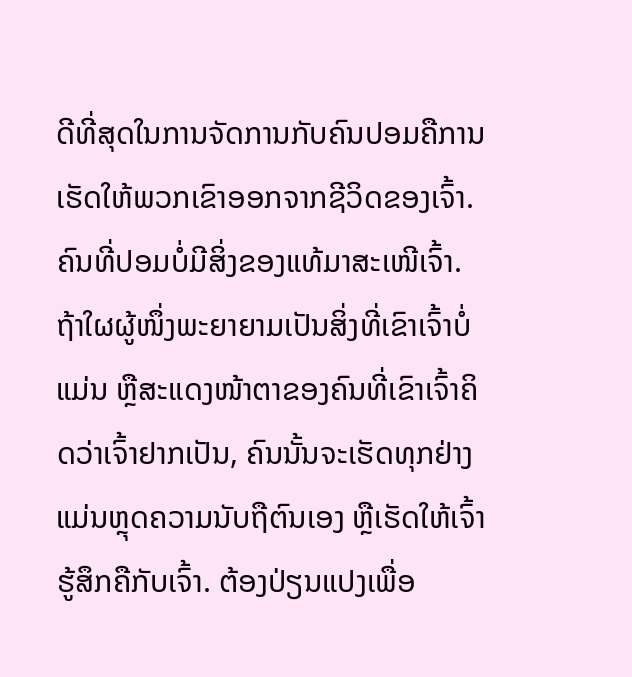ດີທີ່ສຸດໃນການຈັດການກັບຄົນປອມຄືການເຮັດໃຫ້ພວກເຂົາອອກຈາກຊີວິດຂອງເຈົ້າ.
ຄົນທີ່ປອມບໍ່ມີສິ່ງຂອງແທ້ມາສະເໜີເຈົ້າ.
ຖ້າໃຜຜູ້ໜຶ່ງພະຍາຍາມເປັນສິ່ງທີ່ເຂົາເຈົ້າບໍ່ແມ່ນ ຫຼືສະແດງໜ້າຕາຂອງຄົນທີ່ເຂົາເຈົ້າຄິດວ່າເຈົ້າຢາກເປັນ, ຄົນນັ້ນຈະເຮັດທຸກຢ່າງແມ່ນຫຼຸດຄວາມນັບຖືຕົນເອງ ຫຼືເຮັດໃຫ້ເຈົ້າຮູ້ສຶກຄືກັບເຈົ້າ. ຕ້ອງປ່ຽນແປງເພື່ອ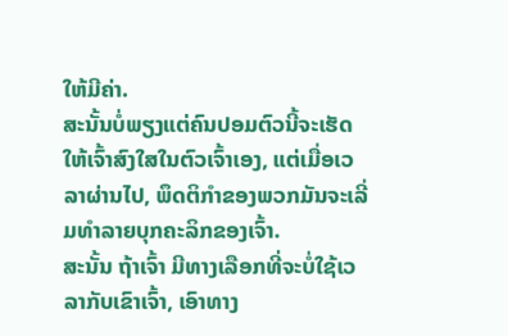ໃຫ້ມີຄ່າ.
ສະນັ້ນບໍ່ພຽງແຕ່ຄົນປອມຕົວນີ້ຈະເຮັດໃຫ້ເຈົ້າສົງໃສໃນຕົວເຈົ້າເອງ, ແຕ່ເມື່ອເວລາຜ່ານໄປ, ພຶດຕິກຳຂອງພວກມັນຈະເລີ່ມທຳລາຍບຸກຄະລິກຂອງເຈົ້າ.
ສະນັ້ນ ຖ້າເຈົ້າ ມີທາງເລືອກທີ່ຈະບໍ່ໃຊ້ເວລາກັບເຂົາເຈົ້າ, ເອົາທາງ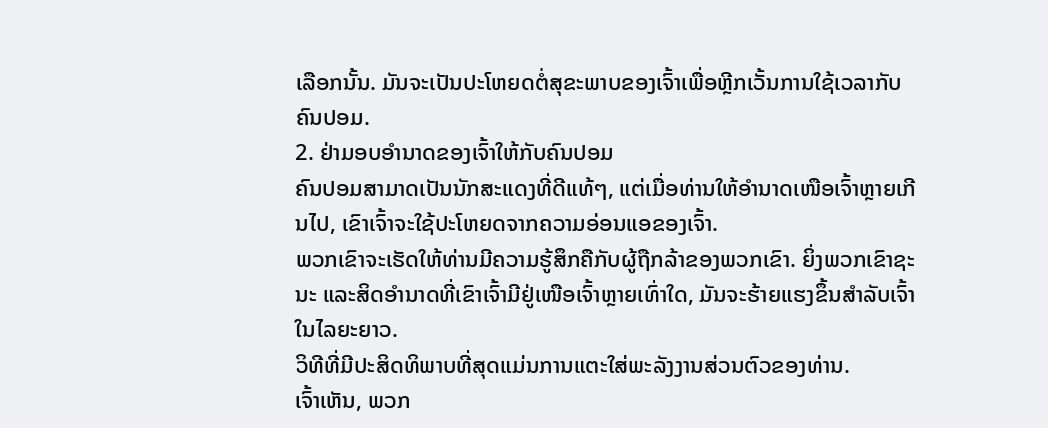ເລືອກນັ້ນ. ມັນຈະເປັນປະໂຫຍດຕໍ່ສຸຂະພາບຂອງເຈົ້າເພື່ອຫຼີກເວັ້ນການໃຊ້ເວລາກັບຄົນປອມ.
2. ຢ່າມອບອຳນາດຂອງເຈົ້າໃຫ້ກັບຄົນປອມ
ຄົນປອມສາມາດເປັນນັກສະແດງທີ່ດີແທ້ໆ, ແຕ່ເມື່ອທ່ານໃຫ້ອຳນາດເໜືອເຈົ້າຫຼາຍເກີນໄປ, ເຂົາເຈົ້າຈະໃຊ້ປະໂຫຍດຈາກຄວາມອ່ອນແອຂອງເຈົ້າ.
ພວກເຂົາຈະເຮັດໃຫ້ທ່ານມີຄວາມຮູ້ສຶກຄືກັບຜູ້ຖືກລ້າຂອງພວກເຂົາ. ຍິ່ງພວກເຂົາຊະນະ ແລະສິດອຳນາດທີ່ເຂົາເຈົ້າມີຢູ່ເໜືອເຈົ້າຫຼາຍເທົ່າໃດ, ມັນຈະຮ້າຍແຮງຂຶ້ນສຳລັບເຈົ້າໃນໄລຍະຍາວ.
ວິທີທີ່ມີປະສິດທິພາບທີ່ສຸດແມ່ນການແຕະໃສ່ພະລັງງານສ່ວນຕົວຂອງທ່ານ.
ເຈົ້າເຫັນ, ພວກ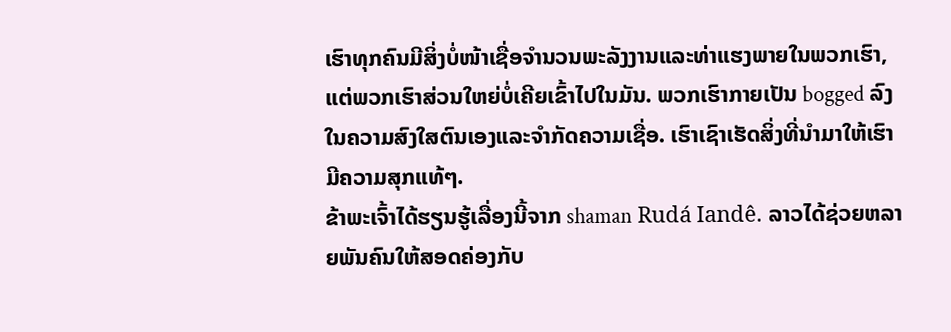ເຮົາທຸກຄົນມີສິ່ງບໍ່ໜ້າເຊື່ອຈໍານວນພະລັງງານແລະທ່າແຮງພາຍໃນພວກເຮົາ, ແຕ່ພວກເຮົາສ່ວນໃຫຍ່ບໍ່ເຄີຍເຂົ້າໄປໃນມັນ. ພວກເຮົາກາຍເປັນ bogged ລົງໃນຄວາມສົງໃສຕົນເອງແລະຈໍາກັດຄວາມເຊື່ອ. ເຮົາເຊົາເຮັດສິ່ງທີ່ນຳມາໃຫ້ເຮົາມີຄວາມສຸກແທ້ໆ.
ຂ້າພະເຈົ້າໄດ້ຮຽນຮູ້ເລື່ອງນີ້ຈາກ shaman Rudá Iandê. ລາວໄດ້ຊ່ວຍຫລາຍພັນຄົນໃຫ້ສອດຄ່ອງກັບ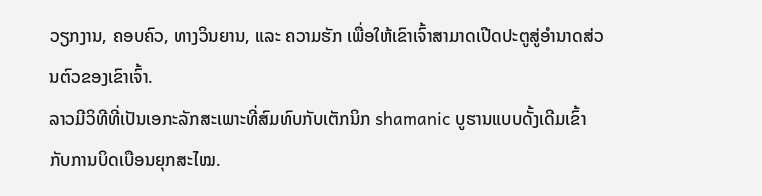ວຽກງານ, ຄອບຄົວ, ທາງວິນຍານ, ແລະ ຄວາມຮັກ ເພື່ອໃຫ້ເຂົາເຈົ້າສາມາດເປີດປະຕູສູ່ອຳນາດສ່ວນຕົວຂອງເຂົາເຈົ້າ.
ລາວມີວິທີທີ່ເປັນເອກະລັກສະເພາະທີ່ສົມທົບກັບເຕັກນິກ shamanic ບູຮານແບບດັ້ງເດີມເຂົ້າກັບການບິດເບືອນຍຸກສະໄໝ.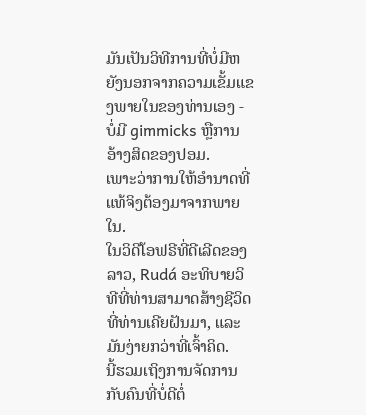ມັນເປັນວິທີການທີ່ບໍ່ມີຫຍັງນອກຈາກຄວາມເຂັ້ມແຂງພາຍໃນຂອງທ່ານເອງ - ບໍ່ມີ gimmicks ຫຼືການອ້າງສິດຂອງປອມ.
ເພາະວ່າການໃຫ້ອຳນາດທີ່ແທ້ຈິງຕ້ອງມາຈາກພາຍໃນ.
ໃນວິດີໂອຟຣີທີ່ດີເລີດຂອງລາວ, Rudá ອະທິບາຍວິທີທີ່ທ່ານສາມາດສ້າງຊີວິດທີ່ທ່ານເຄີຍຝັນມາ, ແລະມັນງ່າຍກວ່າທີ່ເຈົ້າຄິດ.
ນີ້ຮວມເຖິງການຈັດການກັບຄົນທີ່ບໍ່ດີຕໍ່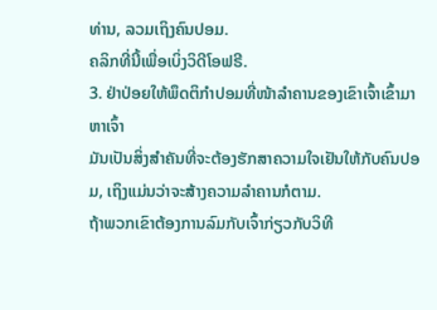ທ່ານ, ລວມເຖິງຄົນປອມ.
ຄລິກທີ່ນີ້ເພື່ອເບິ່ງວິດີໂອຟຣີ.
3. ຢ່າປ່ອຍໃຫ້ພຶດຕິກຳປອມທີ່ໜ້າລຳຄານຂອງເຂົາເຈົ້າເຂົ້າມາຫາເຈົ້າ
ມັນເປັນສິ່ງສຳຄັນທີ່ຈະຕ້ອງຮັກສາຄວາມໃຈເຢັນໃຫ້ກັບຄົນປອມ, ເຖິງແມ່ນວ່າຈະສ້າງຄວາມລຳຄານກໍຕາມ.
ຖ້າພວກເຂົາຕ້ອງການລົມກັບເຈົ້າກ່ຽວກັບວິທີ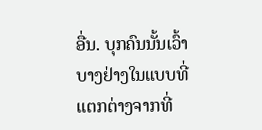ອື່ນ. ບຸກຄົນນັ້ນເວົ້າບາງຢ່າງໃນແບບທີ່ແຕກຕ່າງຈາກທີ່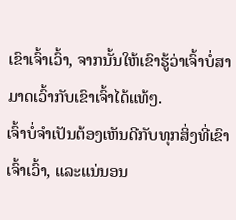ເຂົາເຈົ້າເວົ້າ, ຈາກນັ້ນໃຫ້ເຂົາຮູ້ວ່າເຈົ້າບໍ່ສາມາດເວົ້າກັບເຂົາເຈົ້າໄດ້ແທ້ໆ.
ເຈົ້າບໍ່ຈຳເປັນຕ້ອງເຫັນດີກັບທຸກສິ່ງທີ່ເຂົາເຈົ້າເວົ້າ, ແລະແນ່ນອນ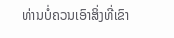ທ່ານບໍ່ຄວນເອົາສິ່ງທີ່ເຂົາ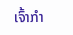ເຈົ້າກໍາ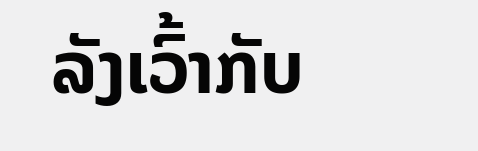ລັງເວົ້າກັບ